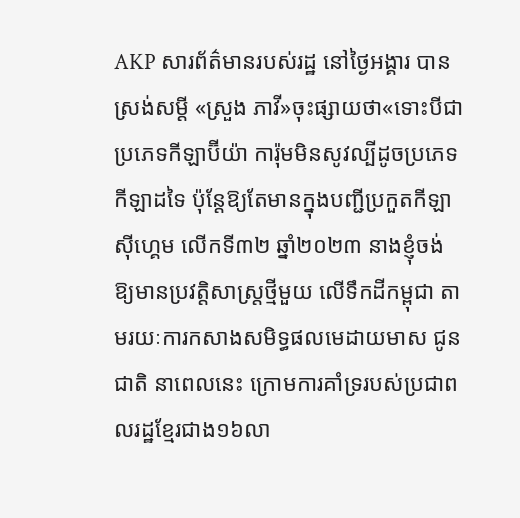AKP សារព័ត៌មានរបស់រដ្ឋ នៅថ្ងៃអង្គារ បានស្រង់សម្ដី «ស្រួង ភាវី»ចុះផ្សាយថា«ទោះបីជាប្រភេទកីឡាប៊ីយ៉ា ការ៉ុមមិនសូវល្បីដូចប្រភេទកីឡាដទៃ ប៉ុន្តែឱ្យតែមានក្នុងបញ្ជីប្រកួតកីឡាស៊ីហ្គេម លើកទី៣២ ឆ្នាំ២០២៣ នាងខ្ញុំចង់ឱ្យមានប្រវត្តិសាស្ត្រថ្មីមួយ លើទឹកដីកម្ពុជា តាមរយៈការកសាងសមិទ្ធផលមេដាយមាស ជូនជាតិ នាពេលនេះ ក្រោមការគាំទ្ររបស់ប្រជាពលរដ្ឋខ្មែរជាង១៦លា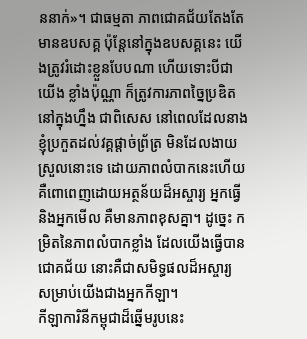ននាក់»។ ជាធម្មតា ភាពជោគជ័យតែងតែមានឧបសគ្គ ប៉ុន្តែនៅក្នុងឧបសគ្គនេះ យើងត្រូវរំដោះខ្លួនបែបណា ហើយទោះបីជាយើង ខ្លាំងប៉ុណ្ណា ក៏ត្រូវការភាពច្នៃប្រឌិតនៅក្នុងហ្នឹង ជាពិសេស នៅពេលដែលនាងខ្ញុំប្រកួតដល់វគ្គផ្តាច់ព្រ័ត្រ មិនដែលងាយស្រួលនោះទេ ដោយភាពលំបាកនេះហើយ គឺពោពេញដោយអត្ថន័យដ៏អស្ចារ្យ អ្នកធ្វើ និងអ្នកមើល គឺមានភាពខុសគ្នា។ ដូច្នេះ កម្រិតនៃភាពលំបាកខ្លាំង ដែលយើងធ្វើបានជោគជ័យ នោះគឺជាសមិទ្ធផលដ៏អស្ចារ្យ សម្រាប់យើងជាងអ្នកកីឡា។
កីឡាការិនីកម្ពុជាដ៏ឆ្នើមរូបនេះ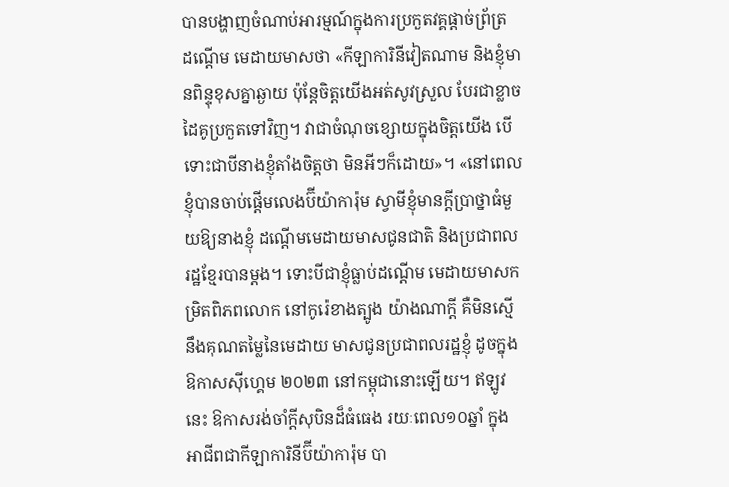បានបង្ហាញចំណាប់អារម្មណ៍ក្នុងការប្រកួតវគ្គផ្តាច់ព្រ័ត្រ ដណ្តើម មេដាយមាសថា «កីឡាការិនីវៀតណាម និងខ្ញុំមានពិន្ទុខុសគ្នាឆ្ងាយ ប៉ុន្តែចិត្តយើងអត់សូវស្រួល បែរជាខ្លាចដៃគូប្រកួតទៅវិញ។ វាជាចំណុចខ្សោយក្នុងចិត្តយើង បើទោះជាបីនាងខ្ញុំតាំងចិត្តថា មិនអីៗក៏ដោយ»។ «នៅពេលខ្ញុំបានចាប់ផ្តើមលេងប៊ីយ៉ាការ៉ុម ស្វាមីខ្ញុំមានក្តីប្រាថ្នាធំមួយឱ្យនាងខ្ញុំ ដណ្តើមមេដាយមាសជូនជាតិ និងប្រជាពលរដ្ឋខ្មែរបានម្តង។ ទោះបីជាខ្ញុំធ្លាប់ដណ្តើម មេដាយមាសកម្រិតពិភពលោក នៅកូរ៉េខាងត្បូង យ៉ាងណាក្តី គឺមិនស្មើនឹងគុណតម្លៃនៃមេដាយ មាសជូនប្រជាពលរដ្ឋខ្ញុំ ដូចក្នុងឱកាសស៊ីហ្គេម ២០២៣ នៅកម្ពុជានោះឡើយ។ ឥឡូវនេះ ឱកាសរង់ចាំក្តីសុបិនដ៏ធំធេង រយៈពេល១០ឆ្នាំ ក្នុងអាជីពជាកីឡាការិនីប៊ីយ៉ាការ៉ុម បា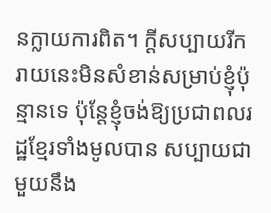នក្លាយការពិត។ ក្តីសប្បាយរីករាយនេះមិនសំខាន់សម្រាប់ខ្ញុំប៉ុន្មានទេ ប៉ុន្តែខ្ញុំចង់ឱ្យប្រជាពលរដ្ឋខ្មែរទាំងមូលបាន សប្បាយជាមួយនឹង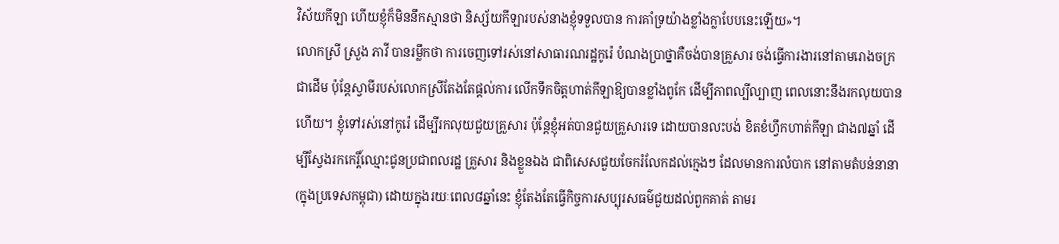វិស័យកីឡា ហើយខ្ញុំក៏មិននឹកស្មានថា និស្ស័យកីឡារបស់នាងខ្ញុំទទួលបាន ការគាំទ្រយ៉ាងខ្លាំងក្លាបែបនេះឡើយ»។
លោកស្រី ស្រួង ភាវី បានរម្លឹកថា ការចេញទៅរស់នៅសាធារណរដ្ឋកូរ៉េ បំណងប្រាថ្នាគឺចង់បានគ្រួសារ ចង់ធ្វើការងារនៅតាមរោងចក្រជាដើម ប៉ុន្តែស្វាមីរបស់លោកស្រីតែងតែផ្តល់ការ លើកទឹកចិត្តហាត់កីឡាឱ្យបានខ្លាំងពូកែ ដើម្បីភាពល្បីល្បាញ ពេលនោះនឹងរកលុយបានហើយ។ ខ្ញុំទៅរស់នៅកូរ៉េ ដើម្បីរកលុយជួយគ្រួសារ ប៉ុន្តែខ្ញុំអត់បានជួយគ្រួសារទេ ដោយបានលះបង់ ខិតខំហ្វឹកហាត់កីឡា ជាង៧ឆ្នាំ ដើម្បីស្វែងរកកេរ្តិ៍ឈ្មោះជូនប្រជាពលរដ្ឋ គ្រួសារ និងខ្លួនឯង ជាពិសេសជួយចែករំលែកដល់ក្មេងៗ ដែលមានការលំបាក នៅតាមតំបន់នានា (ក្នុងប្រទេសកម្ពុជា) ដោយក្នុងរយៈពេល៨ឆ្នាំនេះ ខ្ញុំតែងតែធ្វើកិច្ចការសប្បុរសធម៌ជួយដល់ពួកគាត់ តាមរ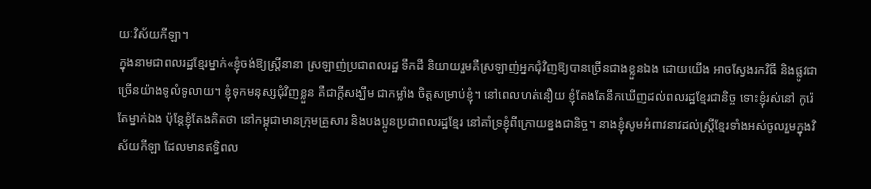យៈវិស័យកីឡា។
ក្នុងនាមជាពលរដ្ឋខ្មែរម្នាក់«ខ្ញុំចង់ឱ្យស្ត្រីនានា ស្រឡាញ់ប្រជាពលរដ្ឋ ទឹកដី និយាយរួមគឺស្រឡាញ់អ្នកជុំវិញឱ្យបានច្រើនជាងខ្លួនឯង ដោយយើង អាចស្វែងរកវិធី និងផ្លូវជាច្រើនយ៉ាងទូលំទូលាយ។ ខ្ញុំទុកមនុស្សជុំវិញខ្លួន គឺជាក្តីសង្ឃឹម ជាកម្លាំង ចិត្តសម្រាប់ខ្ញុំ។ នៅពេលហត់នឿយ ខ្ញុំតែងតែនឹកឃើញដល់ពលរដ្ឋខ្មែរជានិច្ច ទោះខ្ញុំរស់នៅ កូរ៉េតែម្នាក់ឯង ប៉ុន្តែខ្ញុំតែងគិតថា នៅកម្ពុជាមានក្រុមគ្រួសារ និងបងប្អូនប្រជាពលរដ្ឋខ្មែរ នៅគាំទ្រខ្ញុំពីក្រោយខ្នងជានិច្ច។ នាងខ្ញុំសូមអំពាវនាវដល់ស្ត្រីខ្មែរទាំងអស់ចូលរួមក្នុងវិស័យកីឡា ដែលមានឥទ្ធិពល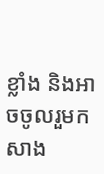ខ្លាំង និងអាចចូលរួមកសាង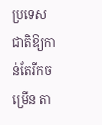ប្រទេសជាតិឱ្យកាន់តែរីកចម្រើន តា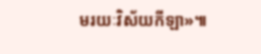មរយៈវិស័យកីឡា»៕